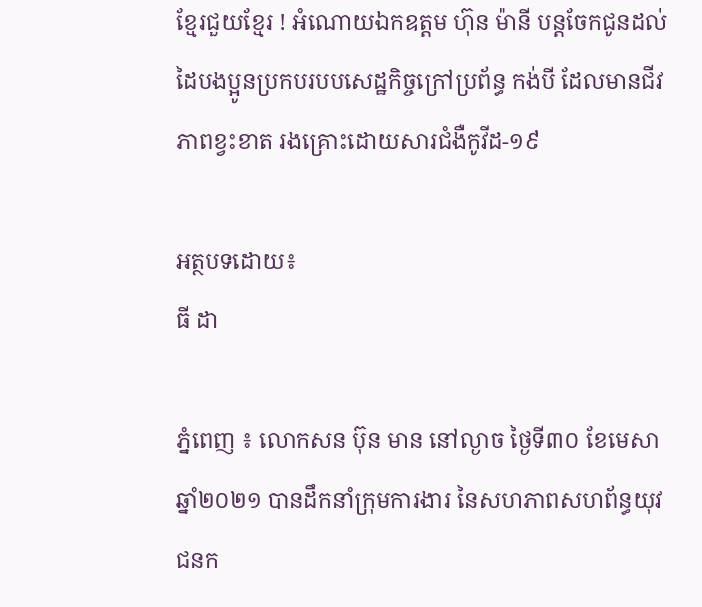ខ្មែរជួយខ្មែរ ! អំណោយឯកឧត្តម ហ៊ុន ម៉ានី បន្តចែកជូនដល់ដៃបងប្អូនប្រកបរបបសេដ្ឋកិច្ចក្រៅប្រព័ន្ធ កង់បី ដែលមានជីវភាពខ្វះខាត រងគ្រោះដោយសារជំងឺកូវីដ-១៩

អត្ថបទដោយ៖
ធី ដា

ភ្នំពេញ ៖ លោកសន ប៊ុន មាន នៅល្ងាច ថ្ងៃទី៣០ ខែមេសា ឆ្នាំ២០២១ បានដឹកនាំក្រុមការងារ នៃសហភាពសហព័ន្ធយុវជនក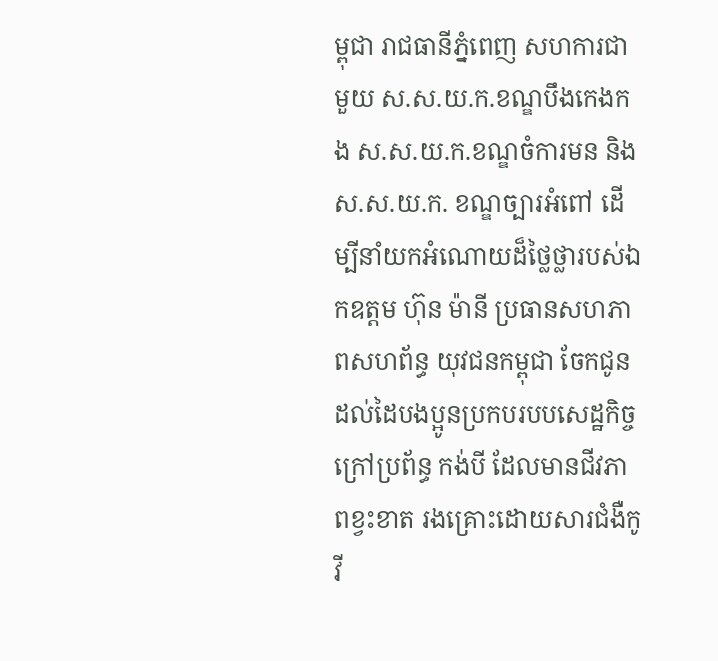ម្ពុជា រាជធានីភ្នំពេញ សហការជាមួយ ស.ស.យ.ក.ខណ្ឌបឹងកេងកង ស.ស.យ.ក.ខណ្ឌចំការមន និងស.ស.យ.ក. ខណ្ឌច្បារអំពៅ ដេីម្បីនាំយកអំណោយដ៏ថ្លៃថ្លារបស់ឯកឧត្តម ហ៊ុន ម៉ានី ប្រធានសហភាពសហព័ន្ធ យុវជនកម្ពុជា ចែកជូនដល់ដៃបងប្អូនប្រកបរបបសេដ្ឋកិច្ចក្រៅប្រព័ន្ធ កង់បី ដែលមានជីវភាពខ្វះខាត រងគ្រោះដោយសារជំងឺកូវី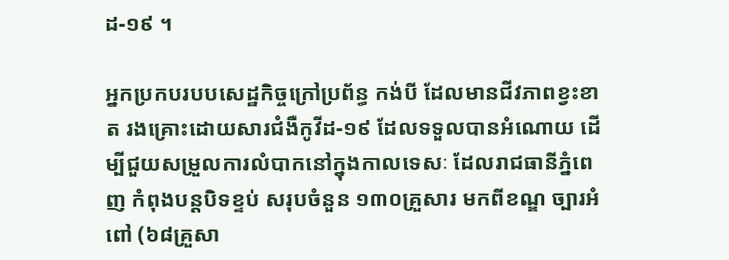ដ-១៩ ។

អ្នកប្រកបរបបសេដ្ឋកិច្ចក្រៅប្រព័ន្ធ កង់បី ដែលមានជីវភាពខ្វះខាត រងគ្រោះដោយសារជំងឺកូវីដ-១៩ ដែលទទួលបានអំណោយ ដើម្បីជួយសម្រួលការលំបាកនៅក្នុងកាលទេសៈ ដែលរាជធានីភ្នំពេញ កំពុងបន្តបិទខ្ទប់ សរុបចំនួន ១៣០គ្រួសារ មកពីខណ្ឌ ច្បារអំពៅ (៦៨គ្រួសា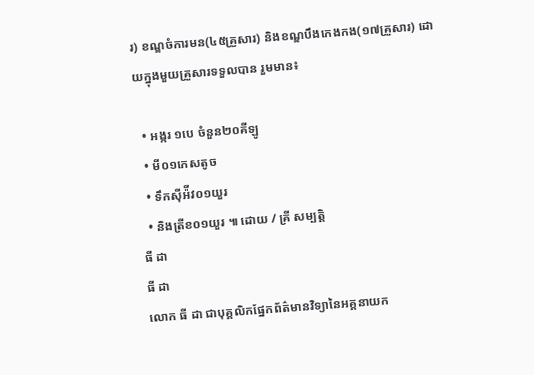រ) ខណ្ឌចំការមន(៤៥គ្រួសារ) និងខណ្ឌបឹងកេងកង(១៧គ្រួសារ) ដោយក្នុងមួយគ្រួសារទទួលបាន រួមមាន៖

  • អង្ករ ១បេ ចំនួន២០គីឡូ
  • មី០១កេសតូច
  • ទឹកស៊ីអ៉ីវ០១យួរ
  • និងត្រីខ០១យួរ ៕ ដោយ / គ្រី សម្បត្តិ
ធី ដា
ធី ដា
លោក ធី ដា ជាបុគ្គលិកផ្នែកព័ត៌មានវិទ្យានៃអគ្គនាយក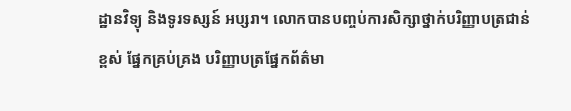ដ្ឋានវិទ្យុ និងទូរទស្សន៍ អប្សរា។ លោកបានបញ្ចប់ការសិក្សាថ្នាក់បរិញ្ញាបត្រជាន់ខ្ពស់ ផ្នែកគ្រប់គ្រង បរិញ្ញាបត្រផ្នែកព័ត៌មា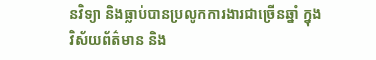នវិទ្យា និងធ្លាប់បានប្រលូកការងារជាច្រើនឆ្នាំ ក្នុងវិស័យព័ត៌មាន និង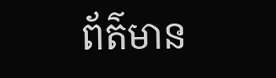ព័ត៌មាន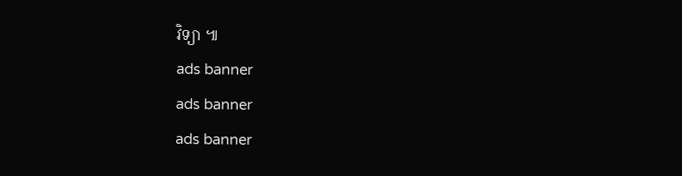វិទ្យា ៕
ads banner
ads banner
ads banner